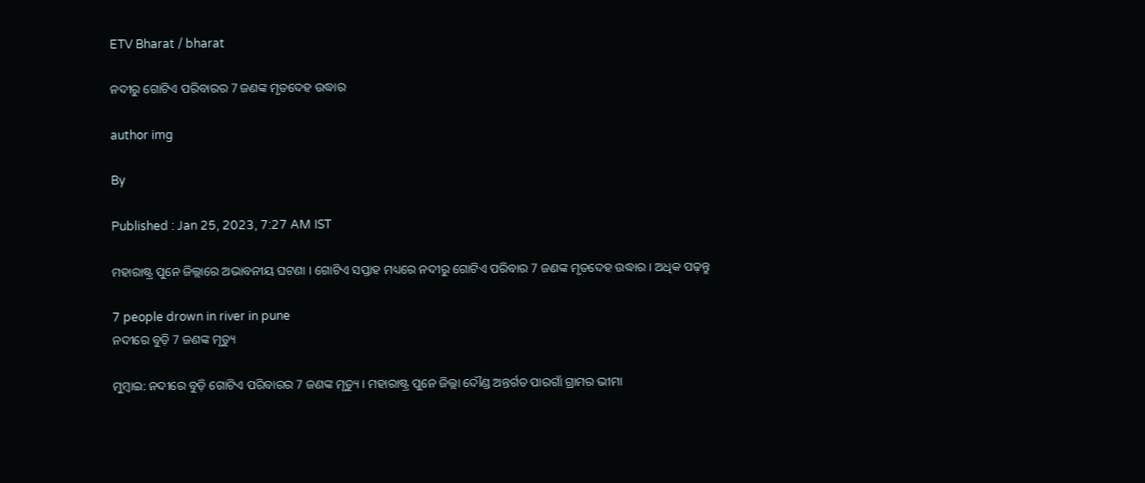ETV Bharat / bharat

ନଦୀରୁ ଗୋଟିଏ ପରିବାରର 7 ଜଣଙ୍କ ମୃତଦେହ ଉଦ୍ଧାର

author img

By

Published : Jan 25, 2023, 7:27 AM IST

ମହାରାଷ୍ଟ୍ର ପୁନେ ଜିଲ୍ଲାରେ ଅଭାବନୀୟ ଘଟଣା । ଗୋଟିଏ ସପ୍ତାହ ମଧ୍ୟରେ ନଦୀରୁ ଗୋଟିଏ ପରିବାର 7 ଜଣଙ୍କ ମୃତଦେହ ଉଦ୍ଧାର । ଅଧିକ ପଢ଼ନ୍ତୁ

7 people drown in river in pune
ନଦୀରେ ବୁଡ଼ି 7 ଜଣଙ୍କ ମୃତ୍ୟୁ

ମୁମ୍ବାଇ: ନଦୀରେ ବୁଡ଼ି ଗୋଟିଏ ପରିବାରର 7 ଜଣଙ୍କ ମୃତ୍ୟୁ । ମହାରାଷ୍ଟ୍ର ପୁନେ ଜିଲ୍ଲା ଦୌଣ୍ଡ ଅନ୍ତର୍ଗତ ପାରଗାଁ ଗ୍ରାମର ଭୀମା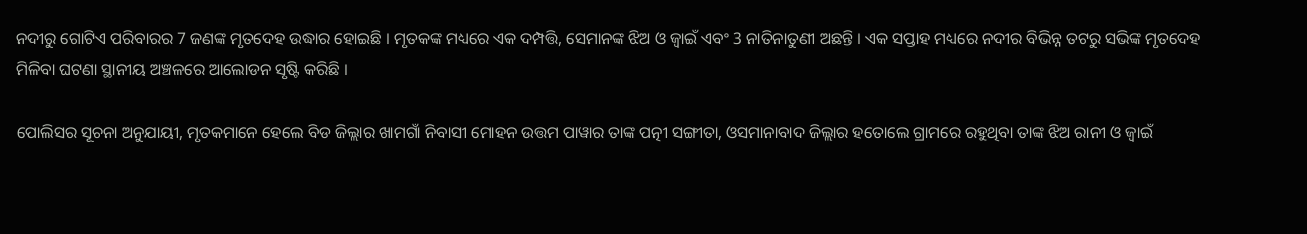ନଦୀରୁ ଗୋଟିଏ ପରିବାରର 7 ଜଣଙ୍କ ମୃତଦେହ ଉଦ୍ଧାର ହୋଇଛି । ମୃତକଙ୍କ ମଧ୍ୟରେ ଏକ ଦମ୍ପତ୍ତି, ସେମାନଙ୍କ ଝିଅ ଓ ଜ୍ବାଇଁ ଏବଂ 3 ନାତିନାତୁଣୀ ଅଛନ୍ତି । ଏକ ସପ୍ତାହ ମଧ୍ୟରେ ନଦୀର ବିଭିନ୍ନ ତଟରୁ ସଭିଙ୍କ ମୃତଦେହ ମିଳିବା ଘଟଣା ସ୍ଥାନୀୟ ଅଞ୍ଚଳରେ ଆଲୋଡନ ସୃଷ୍ଟି କରିଛି ।

ପୋଲିସର ସୂଚନା ଅନୁଯାୟୀ, ମୃତକମାନେ ହେଲେ ବିଡ ଜିଲ୍ଲାର ଖାମଗାଁ ନିବାସୀ ମୋହନ ଉତ୍ତମ ପାୱାର ତାଙ୍କ ପତ୍ନୀ ସଙ୍ଗୀତା, ଓସମାନାବାଦ ଜିଲ୍ଲାର ହତୋଲେ ଗ୍ରାମରେ ରହୁଥିବା ତାଙ୍କ ଝିଅ ରାନୀ ଓ ଜ୍ବାଇଁ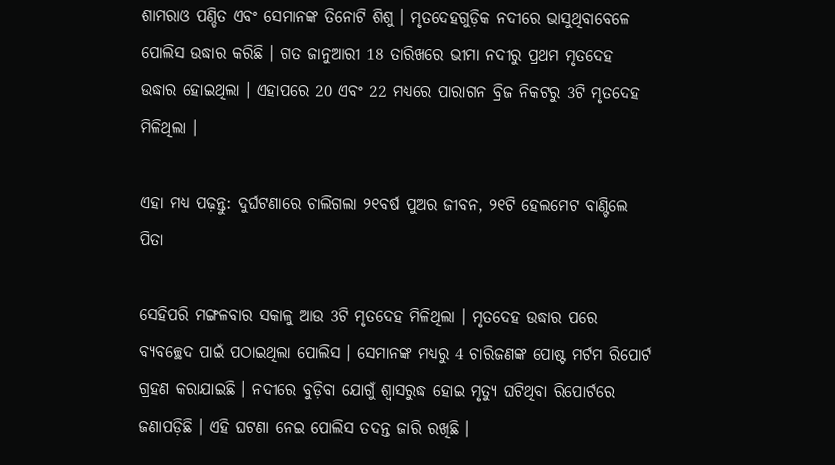ଶାମରାଓ ପଣ୍ଡିତ ଏବଂ ସେମାନଙ୍କ ତିନୋଟି ଶିଶୁ । ମୃତଦେହଗୁଡ଼ିକ ନଦୀରେ ଭାସୁଥିବାବେଳେ ପୋଲିସ ଉଦ୍ଧାର କରିଛି । ଗତ ଜାନୁଆରୀ 18 ତାରିଖରେ ଭୀମା ନଦୀରୁ ପ୍ରଥମ ମୃତଦେହ ଉଦ୍ଧାର ହୋଇଥିଲା । ଏହାପରେ 20 ଏବଂ 22 ମଧ୍ୟରେ ପାରାଗନ ବ୍ରିଜ ନିକଟରୁ 3ଟି ମୃତଦେହ ମିଳିଥିଲା ।

ଏହା ମଧ୍ୟ ପଢ଼ନ୍ତୁ: ଦୁର୍ଘଟଣାରେ ଚାଲିଗଲା ୨୧ବର୍ଷ ପୁଅର ଜୀବନ, ୨୧ଟି ହେଲମେଟ ବାଣ୍ଟିଲେ ପିତା

ସେହିପରି ମଙ୍ଗଳବାର ସକାଳୁ ଆଉ 3ଟି ମୃତଦେହ ମିଳିଥିଲା । ମୃତଦେହ ଉଦ୍ଧାର ପରେ ବ୍ୟବଚ୍ଛେଦ ପାଇଁ ପଠାଇଥିଲା ପୋଲିସ । ସେମାନଙ୍କ ମଧ୍ୟରୁ 4 ଚାରିଜଣଙ୍କ ପୋଷ୍ଟ ମର୍ଟମ ରିପୋର୍ଟ ଗ୍ରହଣ କରାଯାଇଛି । ନଦୀରେ ବୁଡ଼ିବା ଯୋଗୁଁ ଶ୍ବାସରୁଦ୍ଧ ହୋଇ ମୃତ୍ୟୁ ଘଟିଥିବା ରିପୋର୍ଟରେ ଜଣାପଡ଼ିଛି । ଏହି ଘଟଣା ନେଇ ପୋଲିସ ତଦନ୍ତ ଜାରି ରଖିଛି ।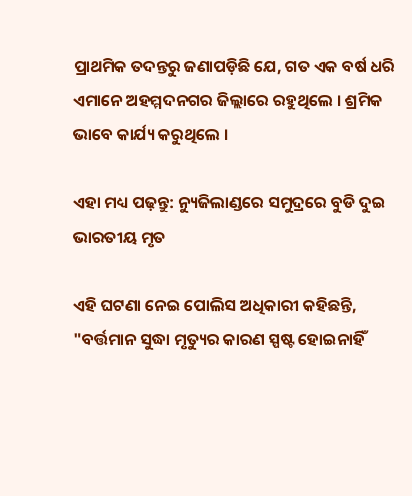ପ୍ରାଥମିକ ତଦନ୍ତରୁ ଜଣାପଡ଼ିଛି ଯେ, ଗତ ଏକ ବର୍ଷ ଧରି ଏମାନେ ଅହମ୍ମଦନଗର ଜିଲ୍ଲାରେ ରହୁଥିଲେ । ଶ୍ରମିକ ଭାବେ କାର୍ଯ୍ୟ କରୁଥିଲେ ।

ଏହା ମଧ୍ୟ ପଢ଼ନ୍ତୁ: ନ୍ୟୁଜିଲାଣ୍ଡରେ ସମୁଦ୍ରରେ ବୁଡି ଦୁଇ ଭାରତୀୟ ମୃତ

ଏହି ଘଟଣା ନେଇ ପୋଲିସ ଅଧିକାରୀ କହିଛନ୍ତି, "ବର୍ତ୍ତମାନ ସୁଦ୍ଧା ମୃତ୍ୟୁର କାରଣ ସ୍ପଷ୍ଟ ହୋଇନାହିଁ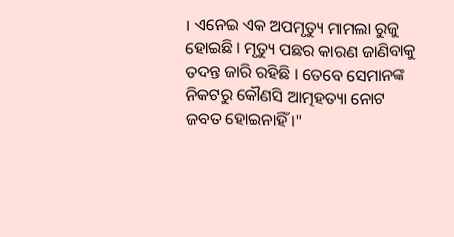। ଏନେଇ ଏକ ଅପମୃତ୍ୟୁ ମାମଲା ରୁଜୁ ହୋଇଛି । ମୃତ୍ୟୁ ପଛର କାରଣ ଜାଣିବାକୁ ତଦନ୍ତ ଜାରି ରହିଛି । ତେବେ ସେମାନଙ୍କ ନିକଟରୁ କୌଣସି ଆତ୍ମହତ୍ୟା ନୋଟ ଜବତ ହୋଇନାହିଁ ।"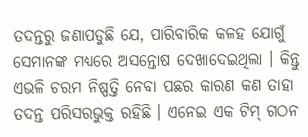ତଦନ୍ତରୁ ଜଣାପଡୁଛି ଯେ, ପାରିବାରିକ କଳହ ଯୋଗୁଁ ସେମାନଙ୍କ ମଧ୍ୟରେ ଅସନ୍ତୋଷ ଦେଖାଦେଇଥିଲା । କିନ୍ତୁ ଏଭଳି ଚରମ ନିଷ୍ପତ୍ତି ନେବା ପଛର କାରଣ କଣ ତାହା ତଦନ୍ତ ପରିସରଭୁକ୍ତ ରହିଛି । ଏନେଇ ଏକ ଟିମ୍‌ ଗଠନ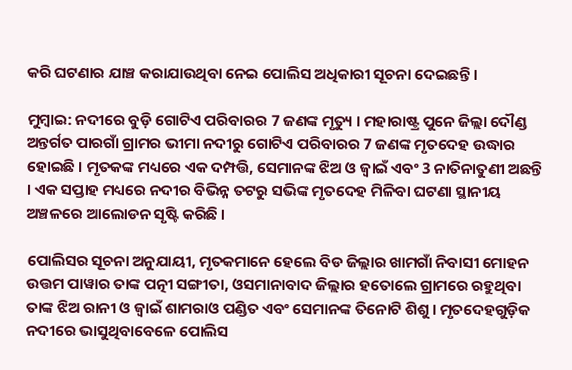କରି ଘଟଣାର ଯାଞ୍ଚ କରାଯାଉଥିବା ନେଇ ପୋଲିସ ଅଧିକାରୀ ସୂଚନା ଦେଇଛନ୍ତି ।

ମୁମ୍ବାଇ: ନଦୀରେ ବୁଡ଼ି ଗୋଟିଏ ପରିବାରର 7 ଜଣଙ୍କ ମୃତ୍ୟୁ । ମହାରାଷ୍ଟ୍ର ପୁନେ ଜିଲ୍ଲା ଦୌଣ୍ଡ ଅନ୍ତର୍ଗତ ପାରଗାଁ ଗ୍ରାମର ଭୀମା ନଦୀରୁ ଗୋଟିଏ ପରିବାରର 7 ଜଣଙ୍କ ମୃତଦେହ ଉଦ୍ଧାର ହୋଇଛି । ମୃତକଙ୍କ ମଧ୍ୟରେ ଏକ ଦମ୍ପତ୍ତି, ସେମାନଙ୍କ ଝିଅ ଓ ଜ୍ବାଇଁ ଏବଂ 3 ନାତିନାତୁଣୀ ଅଛନ୍ତି । ଏକ ସପ୍ତାହ ମଧ୍ୟରେ ନଦୀର ବିଭିନ୍ନ ତଟରୁ ସଭିଙ୍କ ମୃତଦେହ ମିଳିବା ଘଟଣା ସ୍ଥାନୀୟ ଅଞ୍ଚଳରେ ଆଲୋଡନ ସୃଷ୍ଟି କରିଛି ।

ପୋଲିସର ସୂଚନା ଅନୁଯାୟୀ, ମୃତକମାନେ ହେଲେ ବିଡ ଜିଲ୍ଲାର ଖାମଗାଁ ନିବାସୀ ମୋହନ ଉତ୍ତମ ପାୱାର ତାଙ୍କ ପତ୍ନୀ ସଙ୍ଗୀତା, ଓସମାନାବାଦ ଜିଲ୍ଲାର ହତୋଲେ ଗ୍ରାମରେ ରହୁଥିବା ତାଙ୍କ ଝିଅ ରାନୀ ଓ ଜ୍ବାଇଁ ଶାମରାଓ ପଣ୍ଡିତ ଏବଂ ସେମାନଙ୍କ ତିନୋଟି ଶିଶୁ । ମୃତଦେହଗୁଡ଼ିକ ନଦୀରେ ଭାସୁଥିବାବେଳେ ପୋଲିସ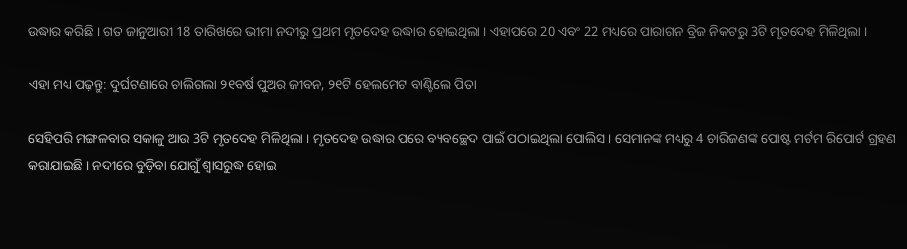ଉଦ୍ଧାର କରିଛି । ଗତ ଜାନୁଆରୀ 18 ତାରିଖରେ ଭୀମା ନଦୀରୁ ପ୍ରଥମ ମୃତଦେହ ଉଦ୍ଧାର ହୋଇଥିଲା । ଏହାପରେ 20 ଏବଂ 22 ମଧ୍ୟରେ ପାରାଗନ ବ୍ରିଜ ନିକଟରୁ 3ଟି ମୃତଦେହ ମିଳିଥିଲା ।

ଏହା ମଧ୍ୟ ପଢ଼ନ୍ତୁ: ଦୁର୍ଘଟଣାରେ ଚାଲିଗଲା ୨୧ବର୍ଷ ପୁଅର ଜୀବନ, ୨୧ଟି ହେଲମେଟ ବାଣ୍ଟିଲେ ପିତା

ସେହିପରି ମଙ୍ଗଳବାର ସକାଳୁ ଆଉ 3ଟି ମୃତଦେହ ମିଳିଥିଲା । ମୃତଦେହ ଉଦ୍ଧାର ପରେ ବ୍ୟବଚ୍ଛେଦ ପାଇଁ ପଠାଇଥିଲା ପୋଲିସ । ସେମାନଙ୍କ ମଧ୍ୟରୁ 4 ଚାରିଜଣଙ୍କ ପୋଷ୍ଟ ମର୍ଟମ ରିପୋର୍ଟ ଗ୍ରହଣ କରାଯାଇଛି । ନଦୀରେ ବୁଡ଼ିବା ଯୋଗୁଁ ଶ୍ବାସରୁଦ୍ଧ ହୋଇ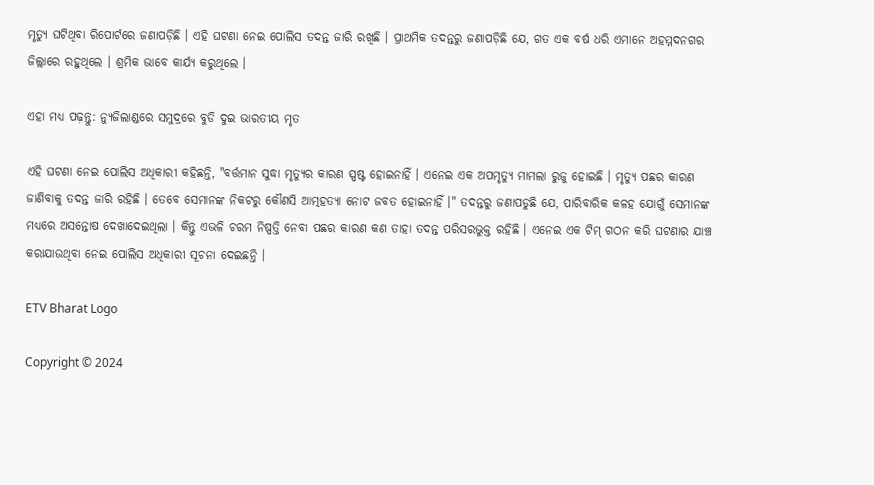ମୃତ୍ୟୁ ଘଟିଥିବା ରିପୋର୍ଟରେ ଜଣାପଡ଼ିଛି । ଏହି ଘଟଣା ନେଇ ପୋଲିସ ତଦନ୍ତ ଜାରି ରଖିଛି । ପ୍ରାଥମିକ ତଦନ୍ତରୁ ଜଣାପଡ଼ିଛି ଯେ, ଗତ ଏକ ବର୍ଷ ଧରି ଏମାନେ ଅହମ୍ମଦନଗର ଜିଲ୍ଲାରେ ରହୁଥିଲେ । ଶ୍ରମିକ ଭାବେ କାର୍ଯ୍ୟ କରୁଥିଲେ ।

ଏହା ମଧ୍ୟ ପଢ଼ନ୍ତୁ: ନ୍ୟୁଜିଲାଣ୍ଡରେ ସମୁଦ୍ରରେ ବୁଡି ଦୁଇ ଭାରତୀୟ ମୃତ

ଏହି ଘଟଣା ନେଇ ପୋଲିସ ଅଧିକାରୀ କହିଛନ୍ତି, "ବର୍ତ୍ତମାନ ସୁଦ୍ଧା ମୃତ୍ୟୁର କାରଣ ସ୍ପଷ୍ଟ ହୋଇନାହିଁ । ଏନେଇ ଏକ ଅପମୃତ୍ୟୁ ମାମଲା ରୁଜୁ ହୋଇଛି । ମୃତ୍ୟୁ ପଛର କାରଣ ଜାଣିବାକୁ ତଦନ୍ତ ଜାରି ରହିଛି । ତେବେ ସେମାନଙ୍କ ନିକଟରୁ କୌଣସି ଆତ୍ମହତ୍ୟା ନୋଟ ଜବତ ହୋଇନାହିଁ ।" ତଦନ୍ତରୁ ଜଣାପଡୁଛି ଯେ, ପାରିବାରିକ କଳହ ଯୋଗୁଁ ସେମାନଙ୍କ ମଧ୍ୟରେ ଅସନ୍ତୋଷ ଦେଖାଦେଇଥିଲା । କିନ୍ତୁ ଏଭଳି ଚରମ ନିଷ୍ପତ୍ତି ନେବା ପଛର କାରଣ କଣ ତାହା ତଦନ୍ତ ପରିସରଭୁକ୍ତ ରହିଛି । ଏନେଇ ଏକ ଟିମ୍‌ ଗଠନ କରି ଘଟଣାର ଯାଞ୍ଚ କରାଯାଉଥିବା ନେଇ ପୋଲିସ ଅଧିକାରୀ ସୂଚନା ଦେଇଛନ୍ତି ।

ETV Bharat Logo

Copyright © 2024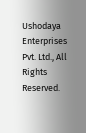Ushodaya Enterprises Pvt. Ltd., All Rights Reserved.